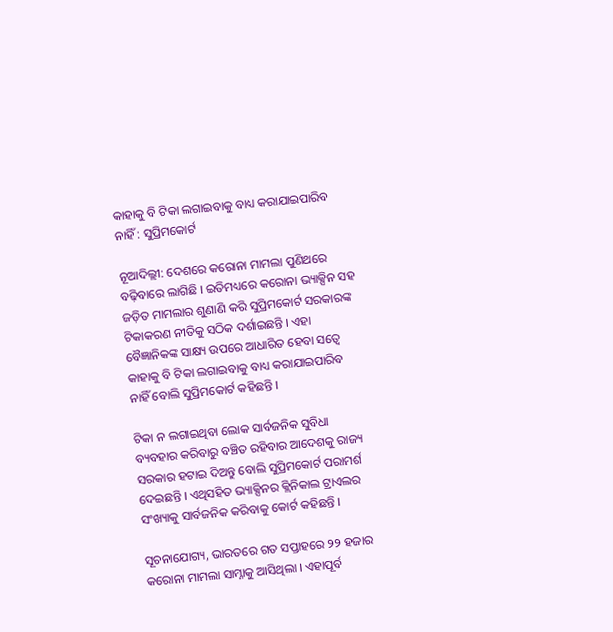କାହାକୁ ବି ଟିକା ଲଗାଇବାକୁ ବାଧ୍ୟ କରାଯାଇପାରିବ ନାହିଁ : ସୁପ୍ରିମକୋର୍ଟ

ନୂଆଦିଲ୍ଲୀ: ଦେଶରେ କରୋନା ମାମଲା ପୁଣିଥରେ ବଢ଼ିବାରେ ଲାଗିଛି । ଇତିମଧ୍ୟରେ କରୋନା ଭ୍ୟାକ୍ସିନ ସହ ଜଡ଼ିତ ମାମଲାର ଶୁଣାଣି କରି ସୁପ୍ରିମକୋର୍ଟ ସରକାରଙ୍କ ଟିକାକରଣ ନୀତିକୁ ସଠିକ ଦର୍ଶାଇଛନ୍ତି । ଏହା ବୈଜ୍ଞାନିକଙ୍କ ସାକ୍ଷ୍ୟ ଉପରେ ଆଧାରିତ ହେବା ସତ୍ୱେ କାହାକୁ ବି ଟିକା ଲଗାଇବାକୁ ବାଧ୍ୟ କରାଯାଇପାରିବ ନାହିଁ ବୋଲି ସୁପ୍ରିମକୋର୍ଟ କହିଛନ୍ତି ।

ଟିକା ନ ଲଗାଇଥିବା ଲୋକ ସାର୍ବଜନିକ ସୁବିଧା ବ୍ୟବହାର କରିବାରୁ ବଞ୍ଚିତ ରହିବାର ଆଦେଶକୁ ରାଜ୍ୟ ସରକାର ହଟାଇ ଦିଅନ୍ତୁ ବୋଲି ସୁପ୍ରିମକୋର୍ଟ ପରାମର୍ଶ ଦେଇଛନ୍ତି । ଏଥିସହିତ ଭ୍ୟାକ୍ସିନର କ୍ଲିନିକାଲ ଟ୍ରାଏଲର ସଂଖ୍ୟାକୁ ସାର୍ବଜନିକ କରିବାକୁ କୋର୍ଟ କହିଛନ୍ତି ।

ସୂଚନାଯୋଗ୍ୟ, ଭାରତରେ ଗତ ସପ୍ତାହରେ ୨୨ ହଜାର କରୋନା ମାମଲା ସାମ୍ନାକୁ ଆସିଥିଲା । ଏହାପୂର୍ବ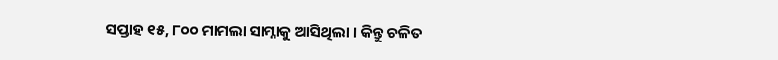ସପ୍ତାହ ୧୫, ୮୦୦ ମାମଲା ସାମ୍ନାକୁ ଆସିଥିଲା । କିନ୍ତୁ ଚଳିତ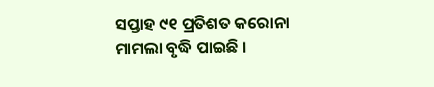ସପ୍ତାହ ୯୧ ପ୍ରତିଶତ କରୋନା ମାମଲା ବୃଦ୍ଧି ପାଇଛି ।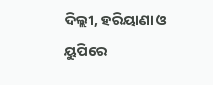ଦିଲ୍ଲୀ, ହରିୟାଣା ଓ ୟୁପିରେ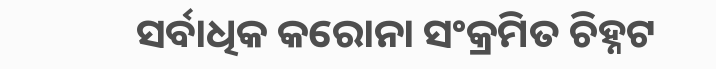ସର୍ବାଧିକ କରୋନା ସଂକ୍ରମିତ ଚିହ୍ନଟ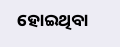ହୋଇଥିବା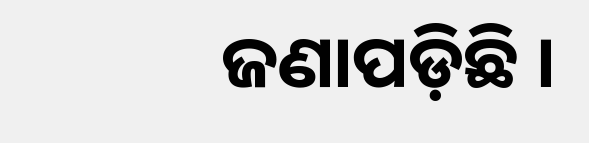ଜଣାପଡ଼ିଛି ।